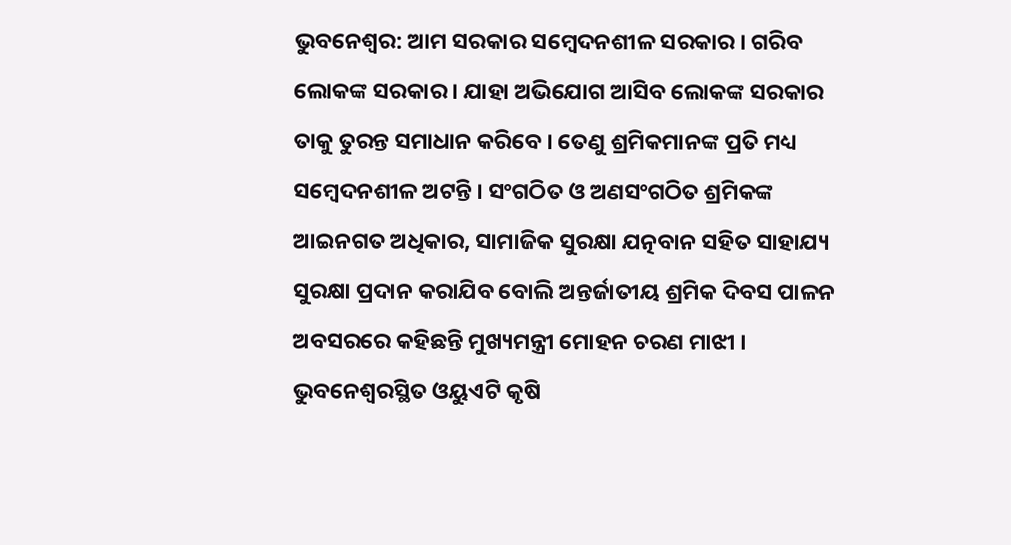ଭୁବନେଶ୍ୱର: ଆମ ସରକାର ସମ୍ବେଦନଶୀଳ ସରକାର । ଗରିବ ଲୋକଙ୍କ ସରକାର । ଯାହା ଅଭିଯୋଗ ଆସିବ ଲୋକଙ୍କ ସରକାର ତାକୁ ତୁରନ୍ତ ସମାଧାନ କରିବେ । ତେଣୁ ଶ୍ରମିକମାନଙ୍କ ପ୍ରତି ମଧ୍ୟ ସମ୍ବେଦନଶୀଳ ଅଟନ୍ତି । ସଂଗଠିତ ଓ ଅଣସଂଗଠିତ ଶ୍ରମିକଙ୍କ ଆଇନଗତ ଅଧିକାର, ସାମାଜିକ ସୁରକ୍ଷା ଯତ୍ନବାନ ସହିତ ସାହାଯ୍ୟ ସୁରକ୍ଷା ପ୍ରଦାନ କରାଯିବ ବୋଲି ଅନ୍ତର୍ଜାତୀୟ ଶ୍ରମିକ ଦିବସ ପାଳନ ଅବସରରେ କହିଛନ୍ତି ମୁଖ୍ୟମନ୍ତ୍ରୀ ମୋହନ ଚରଣ ମାଝୀ ।
ଭୁବନେଶ୍ୱରସ୍ଥିତ ଓୟୁଏଟି କୃଷି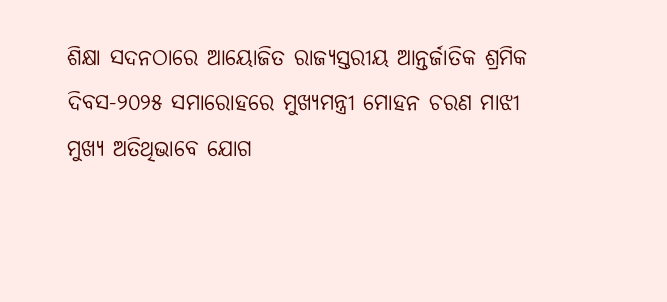ଶିକ୍ଷା ସଦନଠାରେ ଆୟୋଜିତ ରାଜ୍ୟସ୍ତରୀୟ ଆନ୍ତର୍ଜାତିକ ଶ୍ରମିକ ଦିବସ-୨୦୨୫ ସମାରୋହରେ ମୁଖ୍ୟମନ୍ତ୍ରୀ ମୋହନ ଚରଣ ମାଝୀ ମୁଖ୍ୟ ଅତିଥିଭାବେ ଯୋଗ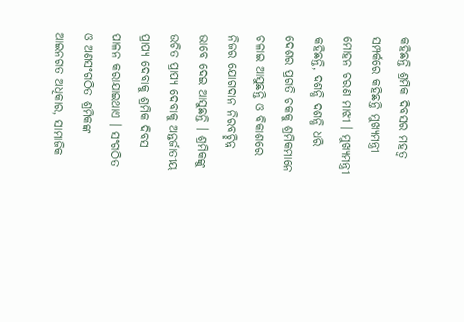କହିଛନ୍ତି ଶ୍ରମିକ ଦିବସର ମହତ୍ୱ ସମ୍ପର୍କରେ କହିଛନ୍ତି ମୁଖ୍ୟମନ୍ତ୍ରୀ ମୋହନ ଚରଣ ମାଝୀ । ମୁଖ୍ୟମନ୍ତ୍ରୀ କହିଛନ୍ତି, ଦଶନ୍ଧି ଦଶନ୍ଧି ଧରି ଦେଶର ପ୍ରଗତି ଚକକୁ ଶ୍ରମିକମାନେ ଚଳାଇ ଆସୁଛନ୍ତି ଓ ବିକାଶରେ ନିଜର ଯୋଗଦାନ ନିରବଚ୍ଛିନ୍ନ ଭାବେ ଦେଇ ଆସୁଛନ୍ତି । ଶ୍ରମିକଙ୍କୁ ଉଚିତ ପ୍ରାପ୍ୟ ଦେବାକୁ ଅନ୍ତର୍ଜାତୀୟ ପ୍ରାପ୍ୟ ଦେବାକୁ ଶ୍ରମିକ ଦିବସ ପାଳନ କରାଯାଇଥାଏ । ସଂଗଠିତ ଓ ଅଣସଂଗଠିତ ଶ୍ରମିକଙ୍କ ଆଇନଗତ ଅଧିକାର, ସାମାଜିକ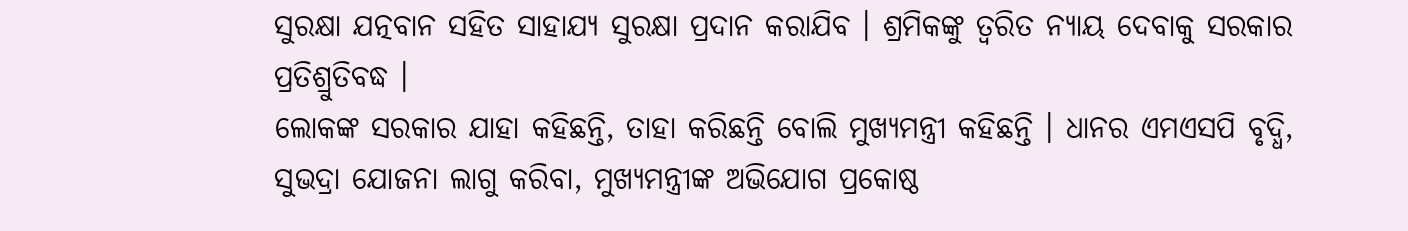ସୁରକ୍ଷା ଯତ୍ନବାନ ସହିତ ସାହାଯ୍ୟ ସୁରକ୍ଷା ପ୍ରଦାନ କରାଯିବ । ଶ୍ରମିକଙ୍କୁ ତ୍ୱରିତ ନ୍ୟାୟ ଦେବାକୁ ସରକାର ପ୍ରତିଶ୍ରୁତିବଦ୍ଧ ।
ଲୋକଙ୍କ ସରକାର ଯାହା କହିଛନ୍ତି, ତାହା କରିଛନ୍ତି ବୋଲି ମୁଖ୍ୟମନ୍ତ୍ରୀ କହିଛନ୍ତି । ଧାନର ଏମଏସପି ବୃଦ୍ଧି, ସୁଭଦ୍ରା ଯୋଜନା ଲାଗୁ କରିବା, ମୁଖ୍ୟମନ୍ତ୍ରୀଙ୍କ ଅଭିଯୋଗ ପ୍ରକୋଷ୍ଠ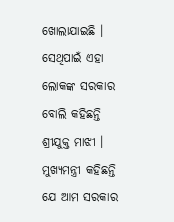ଖୋଲାଯାଇଛି । ସେଥିପାଇଁ ଏହା ଲୋକଙ୍କ ସରକାର ବୋଲି କହିଛନ୍ତି ଶ୍ରୀଯୁକ୍ତ ମାଝୀ ।
ମୁଖ୍ୟମନ୍ତ୍ରୀ କହିଛନ୍ତି ଯେ ଆମ ସରକାର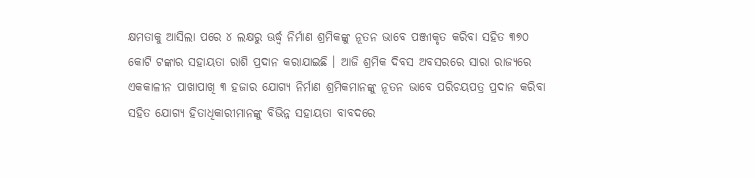କ୍ଷମତାକୁ ଆସିଲା ପରେ ୪ ଲକ୍ଷରୁ ଊର୍ଦ୍ଧ୍ୱ ନିର୍ମାଣ ଶ୍ରମିକଙ୍କୁ ନୂତନ ଭାବେ ପଞ୍ଜୀକୃତ କରିବା ସହିତ ୩୭୦ କୋଟି ଟଙ୍କାର ସହାୟତା ରାଶି ପ୍ରଦାନ କରାଯାଇଛି । ଆଜି ଶ୍ରମିକ ଦିବସ ଅବସରରେ ସାରା ରାଜ୍ୟରେ ଏକକାଳୀନ ପାଖାପାଖି ୩ ହଜାର ଯୋଗ୍ୟ ନିର୍ମାଣ ଶ୍ରମିକମାନଙ୍କୁ ନୂତନ ଭାବେ ପରିଚୟପତ୍ର ପ୍ରଦାନ କରିବା ସହିତ ଯୋଗ୍ୟ ହିତାଧିକାରୀମାନଙ୍କୁ ବିଭିନ୍ନ ସହାୟତା ବାବଦରେ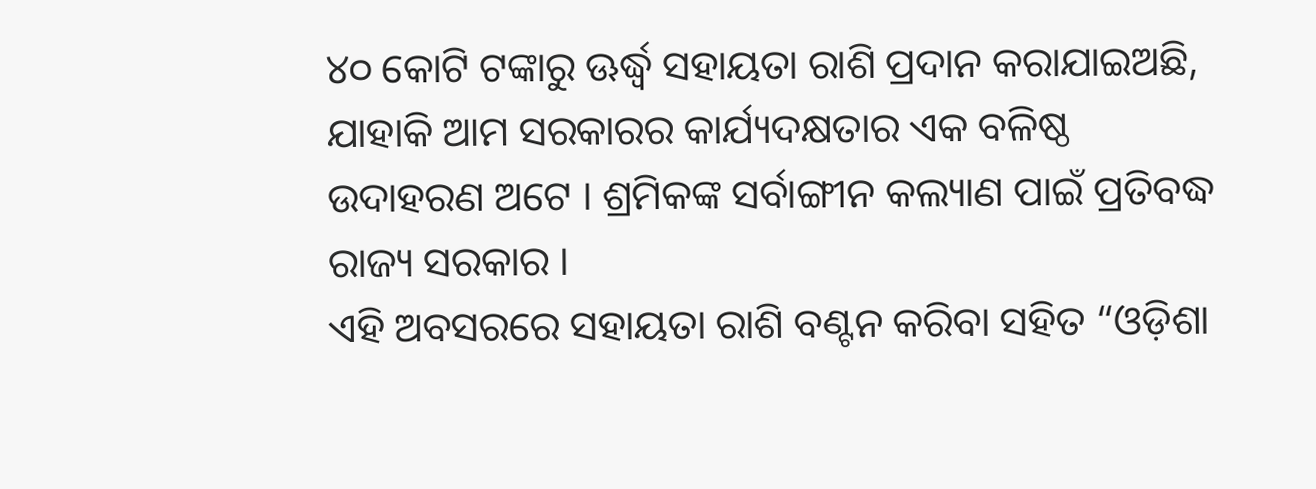୪୦ କୋଟି ଟଙ୍କାରୁ ଊର୍ଦ୍ଧ୍ୱ ସହାୟତା ରାଶି ପ୍ରଦାନ କରାଯାଇଅଛି, ଯାହାକି ଆମ ସରକାରର କାର୍ଯ୍ୟଦକ୍ଷତାର ଏକ ବଳିଷ୍ଠ ଉଦାହରଣ ଅଟେ । ଶ୍ରମିକଙ୍କ ସର୍ବାଙ୍ଗୀନ କଲ୍ୟାଣ ପାଇଁ ପ୍ରତିବଦ୍ଧ ରାଜ୍ୟ ସରକାର ।
ଏହି ଅବସରରେ ସହାୟତା ରାଶି ବଣ୍ଟନ କରିବା ସହିତ “ଓଡ଼ିଶା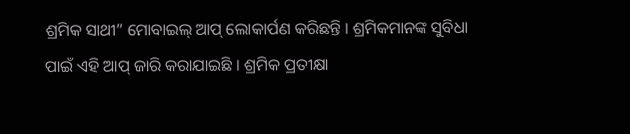ଶ୍ରମିକ ସାଥୀ” ମୋବାଇଲ୍ ଆପ୍ ଲୋକାର୍ପଣ କରିଛନ୍ତି । ଶ୍ରମିକମାନଙ୍କ ସୁବିଧା ପାଇଁ ଏହି ଆପ୍ ଜାରି କରାଯାଇଛି । ଶ୍ରମିକ ପ୍ରତୀକ୍ଷା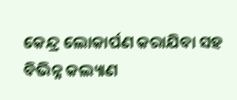କେନ୍ଦ୍ର ଲୋକାର୍ପଣ କରାଯିବା ସହ ବିଭିନ୍ନ କଲ୍ୟାଣ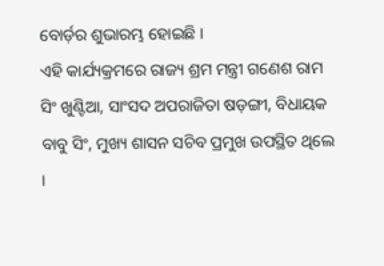ବୋର୍ଡ଼ର ଶୁଭାରମ୍ଭ ହୋଇଛି ।
ଏହି କାର୍ଯ୍ୟକ୍ରମରେ ରାଜ୍ୟ ଶ୍ରମ ମନ୍ତ୍ରୀ ଗଣେଶ ରାମ ସିଂ ଖୁଣ୍ଟିଆ, ସାଂସଦ ଅପରାଜିତା ଷଡ଼ଙ୍ଗୀ, ବିଧାୟକ ବାବୁ ସିଂ, ମୁଖ୍ୟ ଶାସନ ସଚିବ ପ୍ରମୁଖ ଉପସ୍ଥିତ ଥିଲେ ।